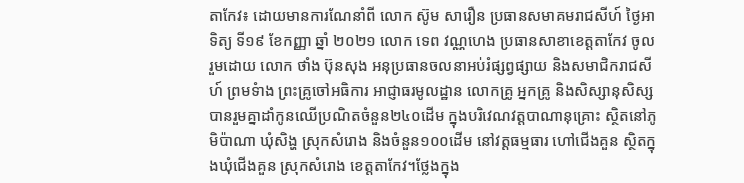តាកែវ៖ ដោយមានការណែនាំពី លោក ស៊ូម សារឿន ប្រធានសមាគមរាជសីហ៍ ថ្ងៃអាទិត្យ ទី១៩ ខែកញ្ញា ឆ្នាំ ២០២១ លោក ទេព វណ្ណហេង ប្រធានសាខាខេត្តតាកែវ ចូលរួមដោយ លោក ថាំង ប៊ុនសុង អនុប្រធានចលនាអប់រំផ្សព្វផ្សាយ និងសមាជិករាជសីហ៍ ព្រមទំាង ព្រះគ្រូចៅអធិការ អាជ្ញាធរមូលដ្ឋាន លោកគ្រូ អ្នកគ្រូ និងសិស្សានុសិស្ស បានរួមគ្នាដាំកូនឈេីប្រណិតចំនួន២៤០ដេីម ក្នុងបរិវេណវត្តបាណានុគ្រោះ ស្ថិតនៅភូមិប៉ាណា ឃុំសិង្ហ ស្រុកសំរោង និងចំនួន១០០ដើម នៅវត្តធម្មធារ ហៅជើងគួន ស្ថិតក្នុងឃុំជើងគួន ស្រុកសំរោង ខេត្តតាកែវ។ថ្លែងក្នុង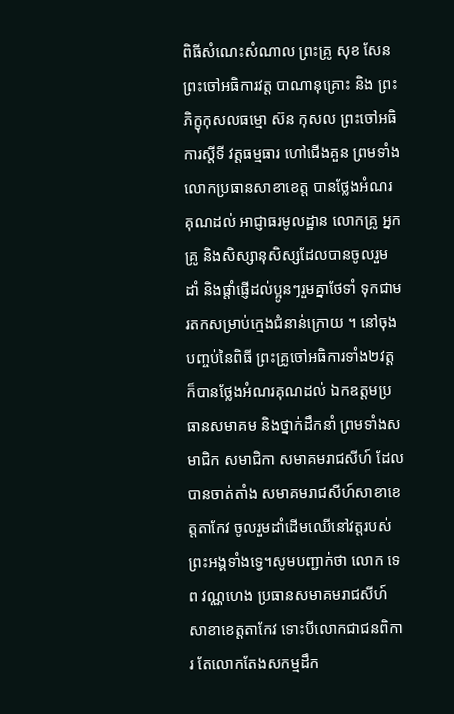ពិធីសំណេះសំណាល ព្រះគ្រូ សុខ សែន ព្រះចៅអធិការវត្ត បាណានុគ្រោះ និង ព្រះភិក្ខុកុសលធម្មោ ស៊ន កុសល ព្រះចៅអធិការស្តីទី វត្តធម្មធារ ហៅជើងគួន ព្រមទាំង លោកប្រធានសាខាខេត្ត បានថ្លែងអំណរគុណដល់ អាជ្ញាធរមូលដ្ឋាន លោកគ្រូ អ្នកគ្រូ និងសិស្សានុសិស្សដែលបានចូលរួមដាំ និងផ្តាំផ្ញេីដល់ប្អូនៗរួមគ្នាថែទាំ ទុកជាមរតកសម្រាប់ក្មេងជំនាន់ក្រោយ ។ នៅចុងបញ្ចប់នៃពិធី ព្រះគ្រូចៅអធិការទាំង២វត្តក៏បានថ្លែងអំណរគុណដល់ ឯកឧត្តមប្រធានសមាគម និងថ្នាក់ដឹកនាំ ព្រមទាំងសមាជិក សមាជិកា សមាគមរាជសីហ៍ ដែលបានចាត់តាំង សមាគមរាជសីហ៍សាខាខេត្តតាកែវ ចូលរួមដាំដេីមឈេីនៅវត្តរបស់ព្រះអង្គទាំងទ្វេ។សូមបញ្ជាក់ថា លោក ទេព វណ្ណហេង ប្រធានសមាគមរាជសីហ៍សាខាខេត្តតាកែវ ទោះបីលោកជាជនពិការ តែលោកតែងសកម្មដឹក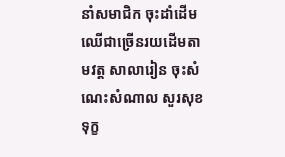នាំសមាជិក ចុះដាំដើមឈើជាច្រើនរយដើមតាមវត្ត សាលារៀន ចុះសំណេះសំណាល សួរសុខទុក្ខ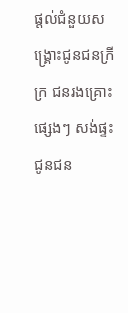ផ្តល់ជំនួយសង្គ្រោះជូនជនក្រីក្រ ជនរងគ្រោះផ្សេងៗ សង់ផ្ទះជូនជន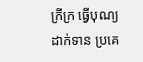ក្រីក្រ ធ្វើបុណ្យ ដាក់ទាន ប្រគេ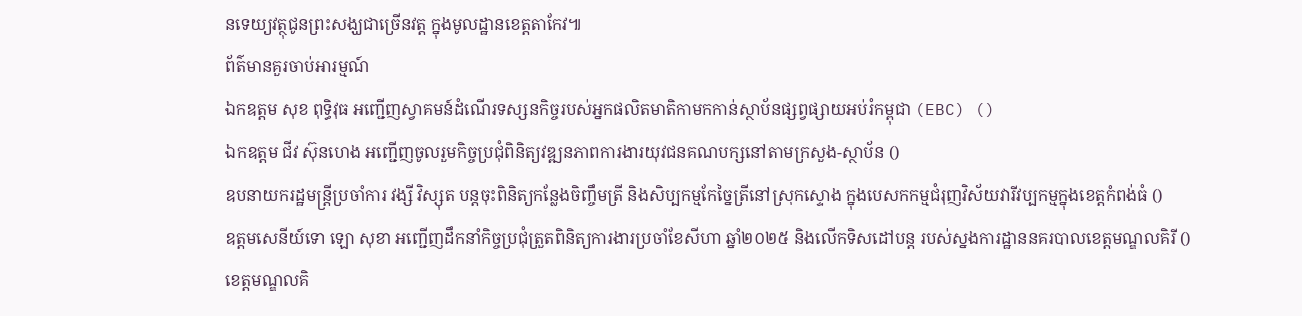នទេយ្យវត្ថុជូនព្រះសង្ឃជាច្រើនវត្ត ក្នុងមូលដ្ឋានខេត្តតាកែវ៕
ព័ត៌មានគួរចាប់អារម្មណ៍
ឯកឧត្តម សុខ ពុទ្ធិវុធ អញ្ជើញស្វាគមន៍ដំណើរទស្សនកិច្ចរបស់អ្នកផលិតមាតិកាមកកាន់ស្ថាប័នផ្សព្វផ្សាយអប់រំកម្ពុជា (EBC) ()
ឯកឧត្តម ជីវ ស៊ុនហេង អញ្ជើញចូលរួមកិច្ចប្រជុំពិនិត្យវឌ្ឍនភាពការងារយុវជនគណបក្សនៅតាមក្រសួង-ស្ថាប័ន ()
ឧបនាយករដ្ឋមន្រ្តីប្រចាំការ វង្សី វិស្សុត បន្តចុះពិនិត្យកន្លែងចិញ្ចឹមត្រី និងសិប្បកម្មកែច្នៃត្រីនៅស្រុកស្ទោង ក្នុងបេសកកម្មជំរុញវិស័យវារីវប្បកម្មក្នុងខេត្តកំពង់ធំ ()
ឧត្តមសេនីយ៍ទោ ឡោ សុខា អញ្ជើញដឹកនាំកិច្ចប្រជុំត្រួតពិនិត្យការងារប្រចាំខែសីហា ឆ្នាំ២០២៥ និងលើកទិសដៅបន្ត របស់ស្នងការដ្ឋាននគរបាលខេត្តមណ្ឌលគិរី ()
ខេត្តមណ្ឌលគិ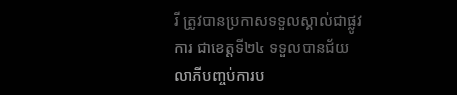រី ត្រូវបានប្រកាសទទួលស្គាល់ជាផ្លូវការ ជាខេត្តទី២៤ ទទួលបានជ័យលាភីបញ្ចប់ការប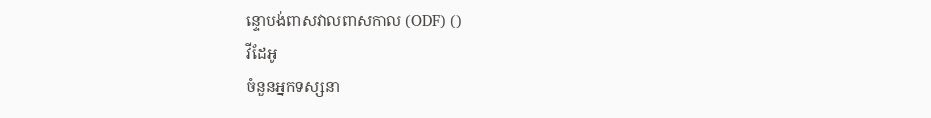ន្ទោបង់ពាសវាលពាសកាល (ODF) ()
វីដែអូ
ចំនួនអ្នកទស្សនា